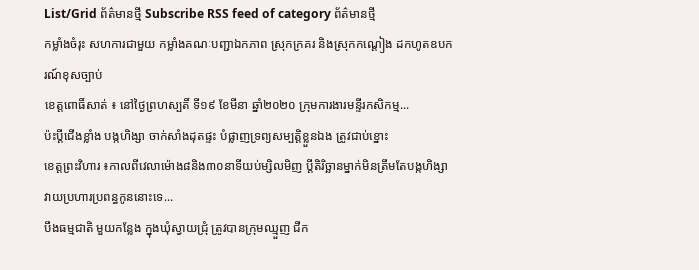List/Grid ព័ត៌មានថ្មី Subscribe RSS feed of category ព័ត៌មានថ្មី
កម្លាំងចំរុះ សហការជាមួយ កម្លាំងគណៈបញ្ជាឯកភាព ស្រុកក្រគរ និងស្រុកកណ្ដៀង ដកហូតឧបករណ៍ខុសច្បាប់
ខេត្តពោធិ៍សាត់ ៖ នៅថ្ងៃព្រហស្បតិ៍ ទី១៩ ខែមីនា ឆ្នាំ២០២០ ក្រុមការងារមន្ទីរកសិកម្ម...
ប៉ះប្ដីជើងខ្លាំង បង្កហិង្សា ចាក់សាំងដុតផ្ទះ បំផ្លាញទ្រព្យសម្បត្តិខ្លួនឯង ត្រូវជាប់ខ្នោះ
ខេត្តព្រះវិហារ ៖កាលពីវេលាម៉ោង៨និង៣០នាទីយប់ម្សិលមិញ ប្តីតិរិច្ឆានម្នាក់មិនត្រឹមតែបង្កហិង្សាវាយប្រហារប្រពន្ធកូននោះទេ...
បឹងធម្មជាតិ មួយកន្លែង ក្នុងឃុំស្វាយជ្រុំ ត្រូវបានក្រុមឈ្មួញ ជីក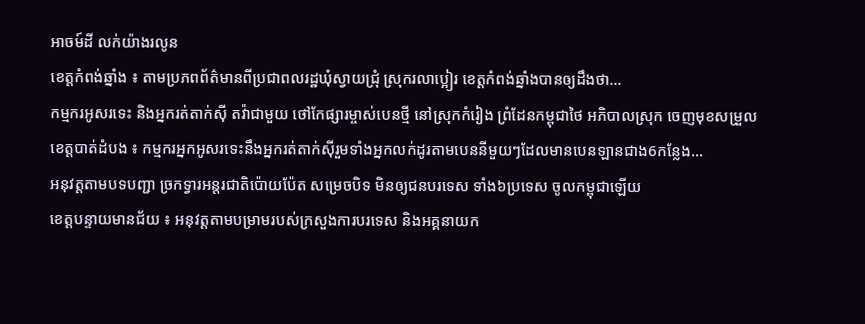អាចម៍ដី លក់យ៉ាងរលូន
ខេត្តកំពង់ឆ្នាំង ៖ តាមប្រភពព័ត៌មានពីប្រជាពលរដ្ឋឃុំស្វាយជ្រុំ ស្រុករលាប្អៀរ ខេត្តកំពង់ឆ្នាំងបានឲ្យដឹងថា...
កម្មករអូសរទេះ និងអ្នករត់តាក់ស៊ី តវ៉ាជាមួយ ថៅកែផ្សារម្ចាស់បេនថ្មី នៅស្រុកកំរៀង ព្រំដែនកម្ពុជាថៃ អភិបាលស្រុក ចេញមុខសម្រួល
ខេត្តបាត់ដំបង ៖ កម្មករអ្នកអូសរទេះនឹងអ្នករត់តាក់ស៊ីរួមទាំងអ្នកលក់ដូរតាមបេននីមួយៗដែលមានបេនឡានជាង6កន្លែង...
អនុវត្តតាមបទបញ្ជា ច្រកទ្វារអន្តរជាតិប៉ោយប៉ែត សម្រេចបិទ មិនឲ្យជនបរទេស ទាំង៦ប្រទេស ចូលកម្ពុជាឡើយ
ខេត្តបន្ទាយមានជ័យ ៖ អនុវត្តតាមបម្រាមរបស់ក្រសួងការបរទេស និងអគ្គនាយក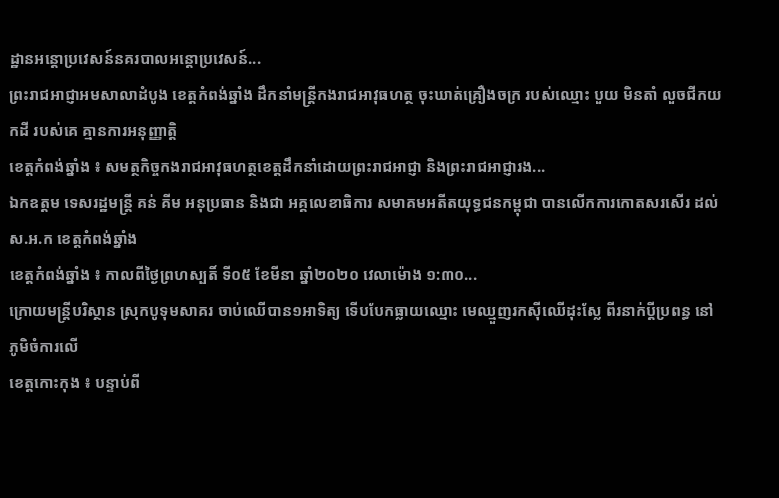ដ្ឋានអន្តោប្រវេសន៍នគរបាលអន្តោប្រវេសន៍...
ព្រះរាជអាជ្ញាអមសាលាដំបូង ខេត្តកំពង់ឆ្នាំង ដឹកនាំមន្ត្រីកងរាជអាវុធហត្ថ ចុះឃាត់គ្រឿងចក្រ របស់ឈ្មោះ បួយ មិនតាំ លួចជីកយកដី របស់គេ គ្មានការអនុញ្ញាត្តិ
ខេត្តកំពង់ឆ្នាំង ៖ សមត្ថកិច្ចកងរាជអាវុធហត្ថខេត្តដឹកនាំដោយព្រះរាជអាជ្ញា និងព្រះរាជអាជ្ញារង...
ឯកឧត្តម ទេសរដ្ឋមន្ត្រី គន់ គីម អនុប្រធាន និងជា អគ្គលេខាធិការ សមាគមអតីតយុទ្ធជនកម្ពុជា បានលើកការកោតសរសើរ ដល់ ស.អ.ក ខេត្តកំពង់ឆ្នាំង
ខេត្តកំពង់ឆ្នាំង ៖ កាលពីថ្ងៃព្រហស្បតិ៍ ទី០៥ ខែមីនា ឆ្នាំ២០២០ វេលាម៉ោង ១:៣០...
ក្រោយមន្ត្រីបរិស្ថាន ស្រុកបូទុមសាគរ ចាប់ឈើបាន១អាទិត្យ ទើបបែកធ្លាយឈ្មោះ មេឈ្មួញរកស៊ីឈើដុះស្លែ ពីរនាក់ប្តីប្រពន្ធ នៅភូមិចំការលើ
ខេត្តកោះកុង ៖ បន្ទាប់ពី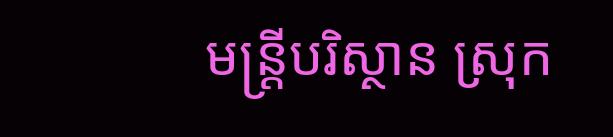មន្ត្រីបរិស្ថាន ស្រុក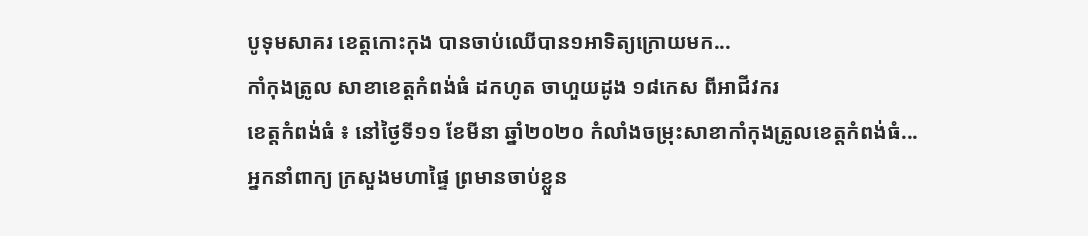បូទុមសាគរ ខេត្តកោះកុង បានចាប់ឈើបាន១អាទិត្យក្រោយមក...
កាំកុងត្រូល សាខាខេត្តកំពង់ធំ ដកហូត ចាហួយដូង ១៨កេស ពីអាជីវករ
ខេត្តកំពង់ធំ ៖ នៅថ្ងៃទី១១ ខែមីនា ឆ្នាំ២០២០ កំលាំងចម្រុះសាខាកាំកុងត្រូលខេត្តកំពង់ធំ...
អ្នកនាំពាក្យ ក្រសួងមហាផ្ទៃ ព្រមានចាប់ខ្លួន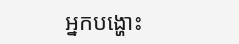អ្នកបង្ហោះ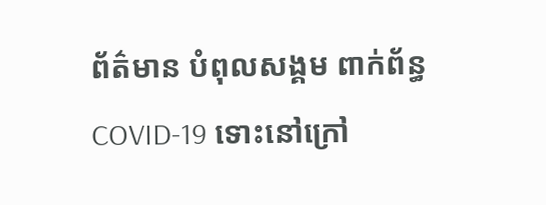ព័ត៌មាន បំពុលសង្គម ពាក់ព័ន្ធ COVID-19 ទោះនៅក្រៅ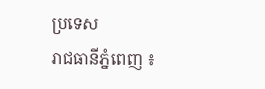ប្រទេស
រាជធានីភ្នំពេញ ៖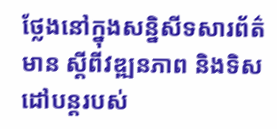ថ្លែងនៅក្នុងសន្និសីទសារព័ត៌មាន ស្ដីពីវឌ្ឍនភាព និងទិសដៅបន្ដរបស់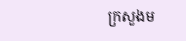ក្រសួងម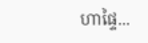ហាផ្ទៃ...